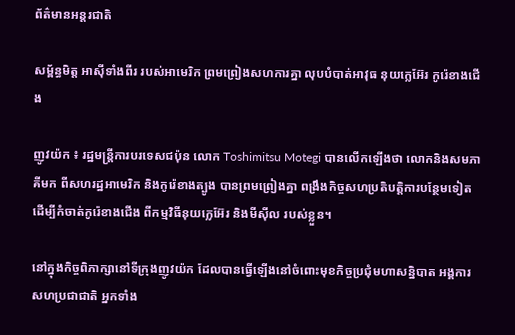ព័ត៌មានអន្តរជាតិ

សម្ព័ន្ធមិត្ដ អាស៊ីទាំងពីរ របស់អាមេរិក ព្រមព្រៀងសហការគ្នា លុបបំបាត់អាវុធ នុយក្លេអ៊ែរ កូរ៉េខាងជើង

ញូវយ៉ក ៖ រដ្ឋមន្ត្រីការបរទេសជប៉ុន លោក Toshimitsu Motegi បានលើកឡើងថា លោកនិងសមភាគីមក ពីសហរដ្ឋអាមេរិក និងកូរ៉េខាងត្បូង បានព្រមព្រៀងគ្នា ពង្រឹងកិច្ចសហប្រតិបត្តិការបន្ថែមទៀត ដើម្បីកំចាត់កូរ៉េខាងជើង ពីកម្មវិធីនុយក្លេអ៊ែរ និងមីស៊ីល របស់ខ្លួន។

នៅក្នុងកិច្ចពិភាក្សានៅទីក្រុងញូវយ៉ក ដែលបានធ្វើឡើងនៅចំពោះមុខកិច្ចប្រជុំមហាសន្និបាត អង្គការសហប្រជាជាតិ អ្នកទាំង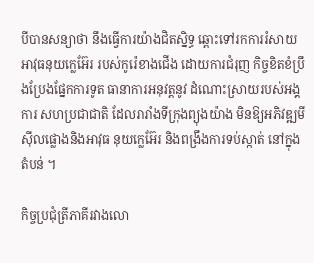បីបានសន្យាថា នឹងធ្វើការយ៉ាងជិតស្និទ្ធ ឆ្ពោះទៅរកការរំសាយ អាវុធនុយក្លេអ៊ែរ របស់កូរ៉េខាងជើង ដោយការជំរុញ កិច្ចខិតខំប្រឹងប្រែងផ្នែកការទូត ធានាការអនុវត្តនូវ ដំណោះស្រាយរបស់អង្គការ សហប្រជាជាតិ ដែលរារាំងទីក្រុងព្យុងយ៉ាង មិនឱ្យអភិវឌ្ឍមីស៊ីលផ្លោងនិងអាវុធ នុយក្លេអ៊ែរ និងពង្រឹងការទប់ស្កាត់ នៅក្នុងតំបន់ ។

កិច្ចប្រជុំត្រីភាគីរវាងលោ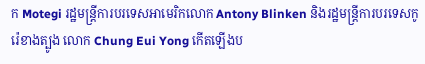ក Motegi រដ្ឋមន្ត្រីការបរទេសអាមេរិកលោក Antony Blinken និងរដ្ឋមន្ត្រីការបរទេសកូរ៉េខាងត្បូង លោក Chung Eui Yong កើតឡើងប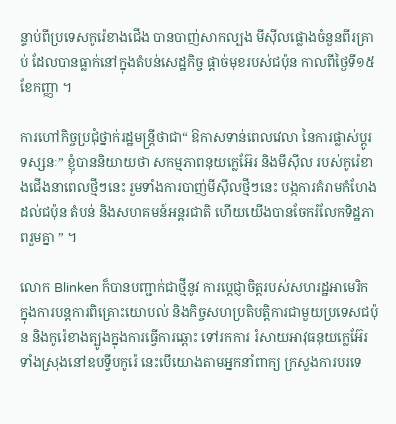ន្ទាប់ពីប្រទេសកូរ៉េខាងជើង បានបាញ់សាកល្បង មីស៊ីលផ្លោងចំនួនពីរគ្រាប់ ដែលបានធ្លាក់នៅក្នុងតំបន់សេដ្ឋកិច្ច ផ្តាច់មុខរបស់ជប៉ុន កាលពីថ្ងៃទី១៥ ខែកញ្ញា ។

ការហៅកិច្ចប្រជុំថ្នាក់រដ្ឋមន្ត្រីថាជា“ ឱកាសទាន់ពេលវេលា នៃការផ្លាស់ប្តូរទស្សនៈ” ខ្ញុំបាននិយាយថា សកម្មភាពនុយក្លេអ៊ែរ និងមីស៊ីល របស់កូរ៉េខាងជើងនាពេលថ្មីៗនេះ រួមទាំងការបាញ់មីស៊ីលថ្មីៗនេះ បង្កការគំរាមកំហែងដល់ជប៉ុន តំបន់ និងសហគមន៍អន្តរជាតិ ហើយយើងបានចែករំលែកទិដ្ឋភាពរួមគ្នា ” ។

លោក Blinken ក៏បានបញ្ជាក់ជាថ្មីនូវ ការប្តេជ្ញាចិត្តរបស់សហរដ្ឋអាមេរិក ក្នុងការបន្តការពិគ្រោះយោបល់ និងកិច្ចសហប្រតិបត្តិការជាមួយប្រទេសជប៉ុន និងកូរ៉េខាងត្បូងក្នុងការធ្វើការឆ្ពោះ ទៅរកការ រំសាយអាវុធនុយក្លេអ៊ែរ ទាំងស្រុងនៅឧបទ្វីបកូរ៉េ នេះបើយោងតាមអ្នកនាំពាក្យ ក្រសួងការបរទេ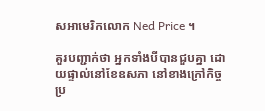សអាមេរិកលោក Ned Price ។

គួរបញ្ជាក់ថា អ្នកទាំងបីបានជួបគ្នា ដោយផ្ទាល់នៅខែឧសភា នៅខាងក្រៅកិច្ចប្រ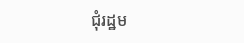ជុំរដ្ឋម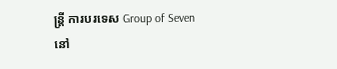ន្ត្រី ការបរទេស Group of Seven នៅ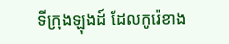ទីក្រុងឡុងដ៍ ដែលកូរ៉េខាង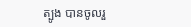ត្បូង បានចូលរួ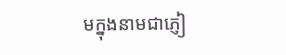មក្នុងនាមជាភ្ញៀ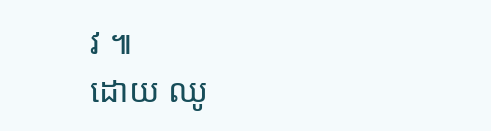វ ៕
ដោយ ឈូ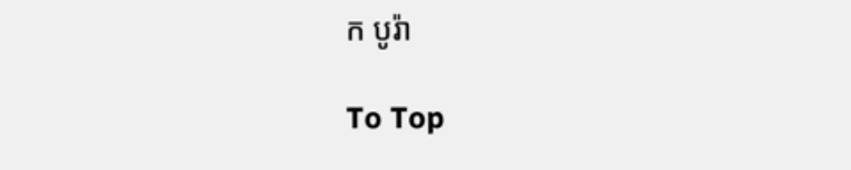ក បូរ៉ា

To Top